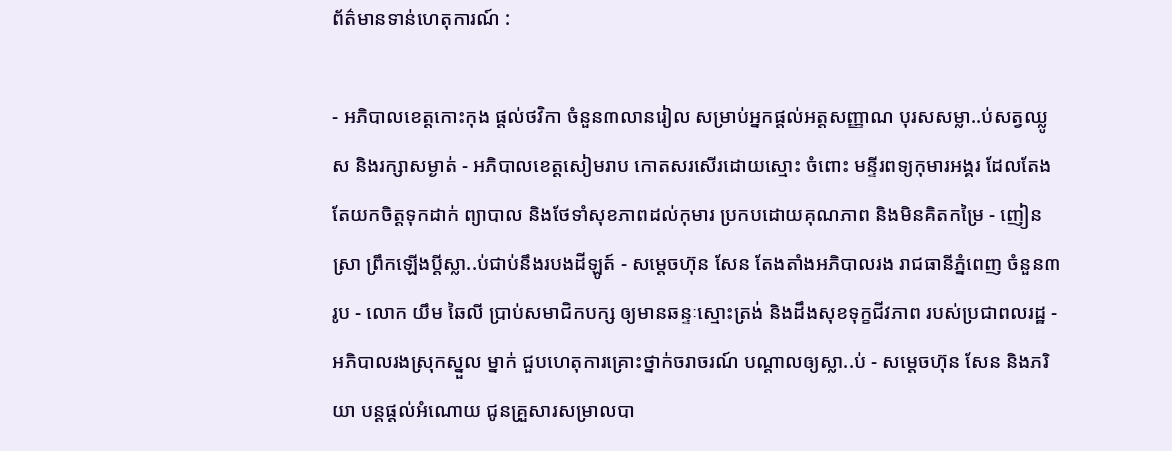ព័ត៌មានទាន់ហេតុការណ៍ :

- អភិបាលខេត្តកោះកុង ផ្ដល់ថវិកា ចំនួន៣លានរៀល សម្រាប់អ្នកផ្ដល់អត្តសញ្ញាណ បុរសសម្លា..ប់សត្វឈ្លូស និងរក្សាសម្ងាត់ - អភិបាលខេត្តសៀមរាប កោតសរសើរដោយស្មោះ ចំពោះ មន្ទីរពទ្យកុមារអង្គរ ដែលតែងតែយកចិត្តទុកដាក់ ព្យាបាល និងថែទាំសុខភាពដល់កុមារ ប្រកបដោយគុណភាព និងមិនគិតកម្រៃ - ញៀនស្រា ព្រឹកឡើងប្ដីស្លា..ប់ជាប់នឹងរបងដីឡូត៍ - សម្តេចហ៊ុន សែន តែងតាំងអភិបាលរង រាជធានីភ្នំពេញ ចំនួន៣រូប - លោក យឹម ឆៃលី ប្រាប់សមាជិកបក្ស ឲ្យមានឆន្ទៈស្មោះត្រង់ និងដឹងសុខទុក្ខជីវភាព របស់ប្រជាពលរដ្ឋ - អភិបាលរងស្រុកស្នួល ម្នាក់ ជួបហេតុការគ្រោះថ្នាក់ចរាចរណ៍ បណ្ដាលឲ្យស្លា..ប់ - សម្ដេចហ៊ុន សែន និងភរិយា បន្ដផ្ដល់អំណោយ ជូនគ្រួសារសម្រាលបា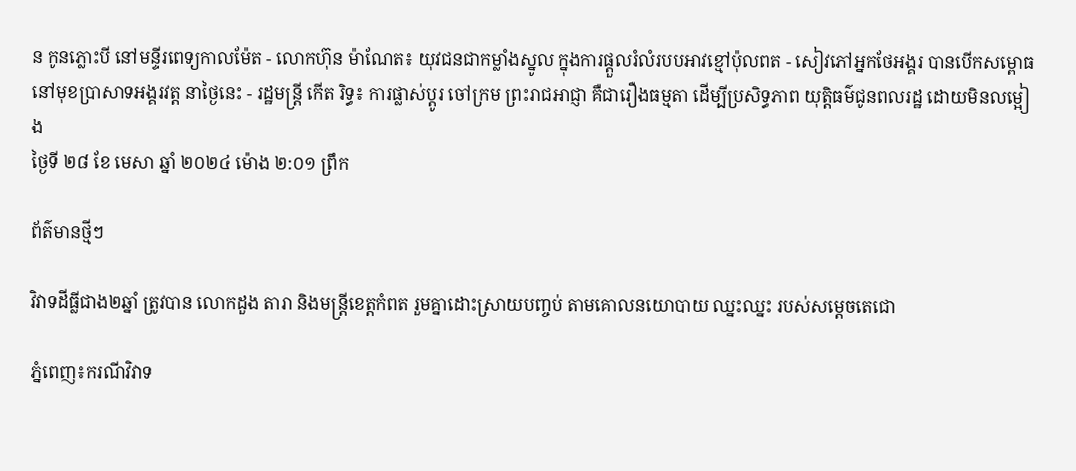ន កូនភ្លោះបី នៅមន្ទីរពេទ្យកាលម៉ែត - លោកហ៊ុន ម៉ាណែត៖ យុវជនជាកម្លាំងស្នូល ក្នុងការផ្តួលរំលំរបបអាវខ្មៅប៉ុលពត - សៀវភៅអ្នកថែអង្គរ បានបើកសម្ពោធ នៅមុខប្រាសាទអង្គរវត្ត នាថ្ងៃនេះ - រដ្ឋមន្ត្រី កើត រិទ្ធ៖ ការផ្លាស់ប្តូរ ចៅក្រម ព្រះរាជអាជ្ញា គឺជារឿងធម្មតា ដើម្បីប្រសិទ្ធភាព យុត្តិធម៌ជូនពលរដ្ឋ ដោយមិនលម្អៀង
ថ្ងៃទី ២៨ ខែ មេសា ឆ្នាំ ២០២៤ ម៉ោង ២:០១ ព្រឹក

ព័ត៌មានថ្មីៗ

វិវាទដីធ្លីជាង២ឆ្នាំ ត្រូវបាន លោកដួង តារា និងមន្ត្រីខេត្តកំពត រួមគ្នាដោះស្រាយបញ្ចប់ តាមគោលនយោបាយ ឈ្នះឈ្នះ របស់សម្តេចតេជោ

ភ្នំពេញ៖ករណីវិវាទ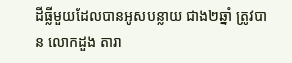ដីធ្លីមួយដែលបានអូសបន្លាយ ជាង២ឆ្នាំ ត្រូវបាន លោកដួង តារា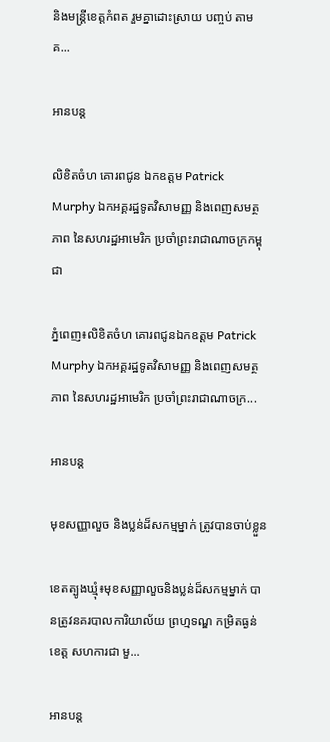និងមន្ត្រីខេត្តកំពត រួមគ្នាដោះស្រាយ បញ្ចប់ តាមគ...

អានបន្ត

លិខិតចំហ គោរពជូន ឯកឧត្តម Patrick Murphy ឯកអគ្គរដ្ឋទូតវិសាមញ្ញ និងពេញសមត្ថភាព នៃសហរដ្ឋអាមេរិក ប្រចាំព្រះរាជាណាចក្រកម្ពុជា

ភ្នំពេញ៖លិខិតចំហ គោរពជូនឯកឧត្តម Patrick Murphy ឯកអគ្គរដ្ឋទូតវិសាមញ្ញ និងពេញសមត្ថភាព នៃសហរដ្ឋអាមេរិក ប្រចាំព្រះរាជាណាចក្រ...

អានបន្ត

មុខសញ្ញាលួច និងប្លន់ដ៏សកម្មម្នាក់ ត្រូវបានចាប់ខ្លួន

ខេតត្បូងឃ្មុំ៖មុខសញ្ញាលួចនិងប្លន់ដ៏សកម្មម្នាក់ បានត្រូវនគរបាលការិយាល័យ ព្រហ្មទណ្ឌ កម្រិតធ្ងន់ខេត្ត សហការជា មួ...

អានបន្ត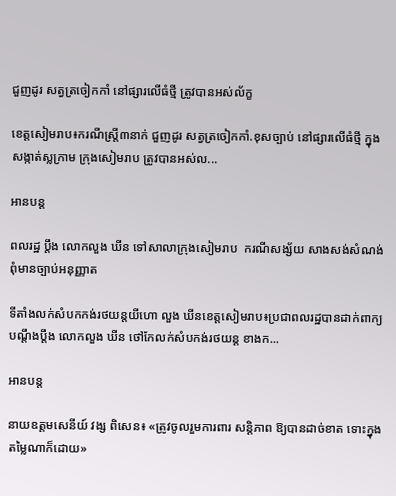ជួញដូរ សត្វត្រចៀកកាំ នៅផ្សារលើធំថ្មី ត្រូវបានអស់ល័ក្ខ

ខេត្តសៀមរាប៖ករណីស្រ្តី៣នាក់ ជួញដូរ សត្វត្រចៀកកាំ.ខុសច្បាប់ នៅផ្សារលើធំថ្មី ក្នុងសង្កាត់ស្លក្រាម ក្រុងសៀមរាប ត្រូវបានអស់ល...

អានបន្ត

ពលរដ្ឋ ប្ដឹង លោកលួង ឃីន ទៅសាលាក្រុងសៀមរាប  ករណីសង្ស័យ សាងសង់សំណង់ ពុំមានច្បាប់អនុញ្ញាត

ទីតាំងលក់សំបកកង់រថយន្តយីហោ លួង ឃីនខេត្តសៀមរាប៖ប្រជាពលរដ្ឋបានដាក់ពាក្យបណ្ដឹងប្ដឹង លោកលួង ឃីន ថៅកែលក់សំបកង់រថយន្ត ខាងក...

អានបន្ត

នាយឧត្ដមសេនីយ៍ វង្ស ពិសេន៖ «ត្រូវចូលរួមការពារ សន្តិភាព ឱ្យបានដាច់ខាត ទោះក្នុងតម្លៃណាក៏ដោយ»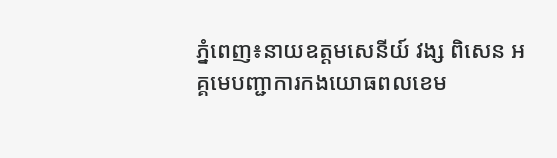ភ្នំពេញ៖នាយឧត្ដមសេនីយ៍ វង្ស ពិសេន អគ្គមេបញ្ជាការកងយោធពលខេម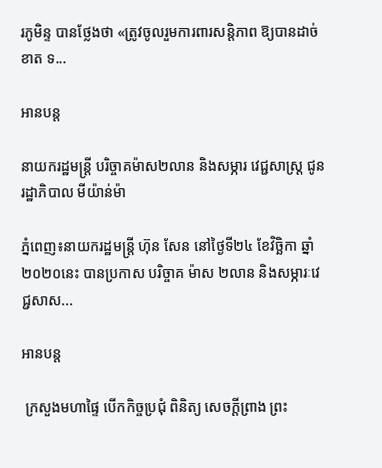រភូមិន្ទ បានថ្លែងថា «ត្រូវចូលរួមការពារសន្តិភាព ឱ្យបានដាច់ខាត ទ...

អានបន្ត

នាយករដ្ឋមន្ត្រី បរិច្ចាគម៉ាស២លាន និងសម្ភារ វេជ្ជសាស្ត្រ ជូនរដ្ឋាភិបាល មីយ៉ាន់ម៉ា

ភ្នំពេញ៖នាយករដ្ឋមន្ត្រី ហ៊ុន សែន នៅថ្ងៃទី២៤ ខែវិច្ឆិកា ឆ្នាំ២០២០នេះ បានប្រកាស បរិច្ចាគ ម៉ាស ២លាន និងសម្ភារៈវេជ្ជសាស...

អានបន្ត

 ក្រសួងមហាផ្ទៃ បើកកិច្ចប្រជុំ ពិនិត្យ សេចក្ដីព្រាង ព្រះ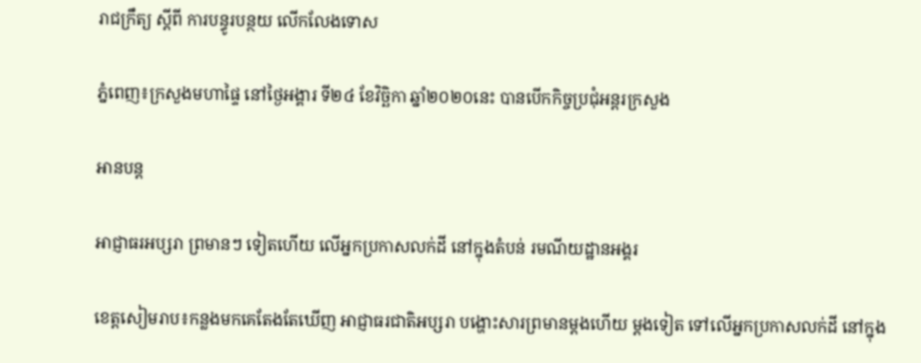រាជក្រឹត្យ ស្ដីពី ការបន្ធូរបន្ថយ លើកលែងទោស

ភ្នំពេញ៖ក្រសួងមហាផ្ទៃ នៅថ្ងៃអង្គារ ទី២៤ ខែវិច្ឆិកា ឆ្នាំ២០២០នេះ បានបើកកិច្ចប្រជុំអន្តរក្រសួង

អានបន្ត

អាជ្ញាធរអប្សរា ព្រមានៗ ទៀតហើយ លើអ្នកប្រកាសលក់ដី នៅក្នុងតំបន់ រមណីយដ្ឋានអង្គរ

ខេត្តសៀមរាប៖កន្លងមកគេតែងតែឃើញ អាជ្ញាធរជាតិអប្សរា បង្ហោះសារព្រមានម្ដងហើយ ម្ដងទៀត ទៅលើអ្នកប្រកាសលក់ដី នៅក្នុង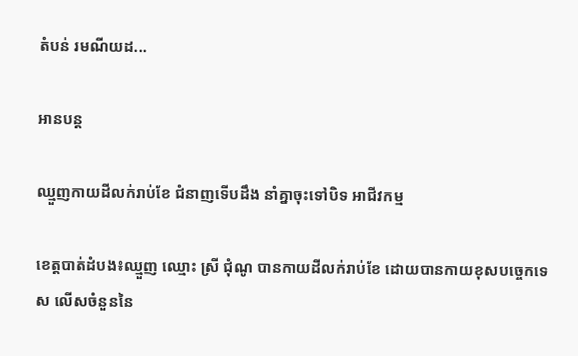តំបន់ រមណីយដ...

អានបន្ត

ឈ្មួញកាយដីលក់រាប់ខែ ជំនាញទើបដឹង នាំគ្នាចុះទៅបិទ អាជីវកម្ម

ខេត្តបាត់ដំបង៖ឈ្មួញ ឈ្មោះ ស្រី ជុំណូ បានកាយដីលក់រាប់ខែ ដោយបានកាយខុសបច្ចេកទេស លើសចំនួននៃ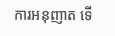ការអនុញាត ទើ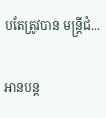បតែត្រូវបាន មន្ត្រីជំ...

អានបន្ត